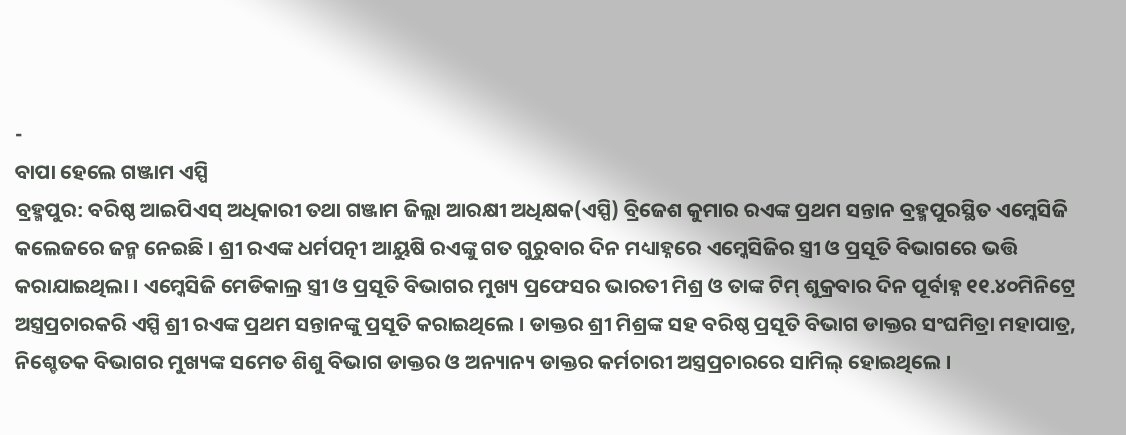-
ବାପା ହେଲେ ଗଞ୍ଜାମ ଏସ୍ପି
ବ୍ରହ୍ମପୁର: ବରିଷ୍ଠ ଆଇପିଏସ୍ ଅଧିକାରୀ ତଥା ଗଞ୍ଜାମ ଜିଲ୍ଲା ଆରକ୍ଷୀ ଅଧିକ୍ଷକ(ଏସ୍ପି) ବ୍ରିଜେଶ କୁମାର ରଏଙ୍କ ପ୍ରଥମ ସନ୍ତାନ ବ୍ରହ୍ମପୁରସ୍ଥିତ ଏମ୍କେସିଜି କଲେଜରେ ଜନ୍ମ ନେଇଛି । ଶ୍ରୀ ରଏଙ୍କ ଧର୍ମପତ୍ନୀ ଆୟୁଷି ରଏଙ୍କୁ ଗତ ଗୁରୁବାର ଦିନ ମଧ୍ୟାହ୍ନରେ ଏମ୍କେସିଜିର ସ୍ତ୍ରୀ ଓ ପ୍ରସୂତି ବିଭାଗରେ ଭତ୍ତି କରାଯାଇଥିଲା । ଏମ୍କେସିଜି ମେଡିକାଲ୍ର ସ୍ତ୍ରୀ ଓ ପ୍ରସୂତି ବିଭାଗର ମୁଖ୍ୟ ପ୍ରଫେସର ଭାରତୀ ମିଶ୍ର ଓ ତାଙ୍କ ଟିମ୍ ଶୁକ୍ରବାର ଦିନ ପୂର୍ବାହ୍ନ ୧୧.୪୦ମିନିଟ୍ରେ ଅସ୍ତ୍ରପ୍ରଚାରକରି ଏସ୍ପି ଶ୍ରୀ ରଏଙ୍କ ପ୍ରଥମ ସନ୍ତାନଙ୍କୁ ପ୍ରସୂତି କରାଇଥିଲେ । ଡାକ୍ତର ଶ୍ରୀ ମିଶ୍ରଙ୍କ ସହ ବରିଷ୍ଠ ପ୍ରସୂତି ବିଭାଗ ଡାକ୍ତର ସଂଘମିତ୍ରା ମହାପାତ୍ର, ନିଶ୍ଚେତକ ବିଭାଗର ମୁଖ୍ୟଙ୍କ ସମେତ ଶିଶୁ ବିଭାଗ ଡାକ୍ତର ଓ ଅନ୍ୟାନ୍ୟ ଡାକ୍ତର କର୍ମଚାରୀ ଅସ୍ତ୍ରପ୍ରଚାରରେ ସାମିଲ୍ ହୋଇଥିଲେ ।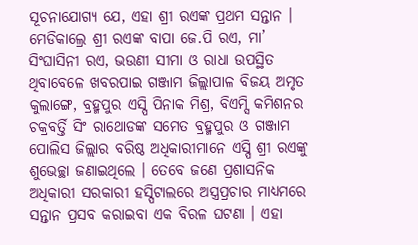ସୂଚନାଯୋଗ୍ୟ ଯେ, ଏହା ଶ୍ରୀ ରଏଙ୍କ ପ୍ରଥମ ସନ୍ତାନ । ମେଡିକାଲ୍ରେ ଶ୍ରୀ ରଏଙ୍କ ବାପା ଜେ.ପି ରଏ, ମା’ ସିଂଘାସିନୀ ରଏ, ଭଉଣୀ ସୀମା ଓ ରାଧା ଉପସ୍ଥିତ ଥିବାବେଳେ ଖବରପାଇ ଗଞ୍ଜାମ ଜିଲ୍ଲାପାଳ ବିଜୟ ଅମୃତ କୁଲାଙ୍ଗେ, ବ୍ରହ୍ମପୁର ଏସ୍ପି ପିନାକ ମିଶ୍ର, ବିଏମ୍ସି କମିଶନର ଚକ୍ରବର୍ତ୍ତି ସିଂ ରାଥୋଡଙ୍କ ସମେତ ବ୍ରହ୍ମପୁର ଓ ଗଞ୍ଜାମ ପୋଲିସ ଜିଲ୍ଲାର ବରିଷ୍ଠ ଅଧିକାରୀମାନେ ଏସ୍ପି ଶ୍ରୀ ରଏଙ୍କୁ ଶୁଭେଚ୍ଛା ଜଣାଇଥିଲେ । ତେବେ ଜଣେ ପ୍ରଶାସନିକ ଅଧିକାରୀ ସରକାରୀ ହସ୍ପିଟାଲରେ ଅସ୍ତ୍ରପ୍ରଚାର ମାଧ୍ୟମରେ ସନ୍ତାନ ପ୍ରସବ କରାଇବା ଏକ ବିରଳ ଘଟଣା । ଏହା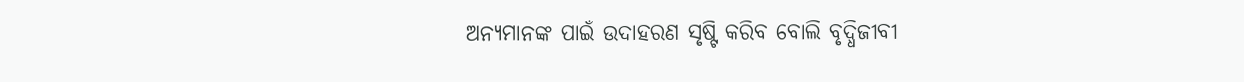ଅନ୍ୟମାନଙ୍କ ପାଇଁ ଉଦାହରଣ ସୃଷ୍ଟି କରିବ ବୋଲି ବୃଦ୍ଧିଜୀବୀ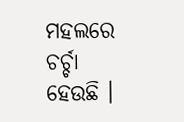ମହଲରେ ଚର୍ଚ୍ଚା ହେଉଛି ।